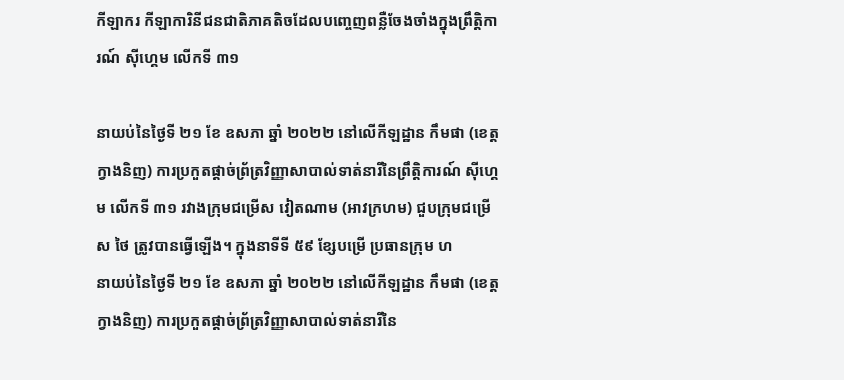កីឡាករ កីឡាការិនីជនជាតិភាគតិចដែលបញ្ចេញពន្លឺចែងចាំងក្នុងព្រឹត្តិការណ៍ ស៊ីហ្គេម លើកទី ៣១

នាយប់នៃថ្ងៃទី ២១ ខែ ឧសភា ឆ្នាំ ២០២២ នៅលើកីឡដ្ឋាន កឹមផា (ខេត្ត ក្វាងនិញ) ការប្រកួតផ្តាច់ព្រ័ត្រវិញ្ញាសាបាល់ទាត់នារីនៃព្រឹត្តិការណ៍ ស៊ីហ្គេម លើកទី ៣១ រវាងក្រុមជម្រើស វៀតណាម (អាវក្រហម) ជួបក្រុមជម្រើស ថៃ ត្រូវបានធ្វើឡើង។ ក្នុងនាទីទី ៥៩ ខ្សែបម្រើ ប្រធានក្រុម ហ
នាយប់នៃថ្ងៃទី ២១ ខែ ឧសភា ឆ្នាំ ២០២២ នៅលើកីឡដ្ឋាន កឹមផា (ខេត្ត ក្វាងនិញ) ការប្រកួតផ្តាច់ព្រ័ត្រវិញ្ញាសាបាល់ទាត់នារីនៃ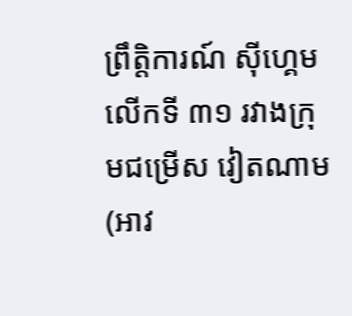ព្រឹត្តិការណ៍ ស៊ីហ្គេម លើកទី ៣១ រវាងក្រុមជម្រើស វៀតណាម (អាវ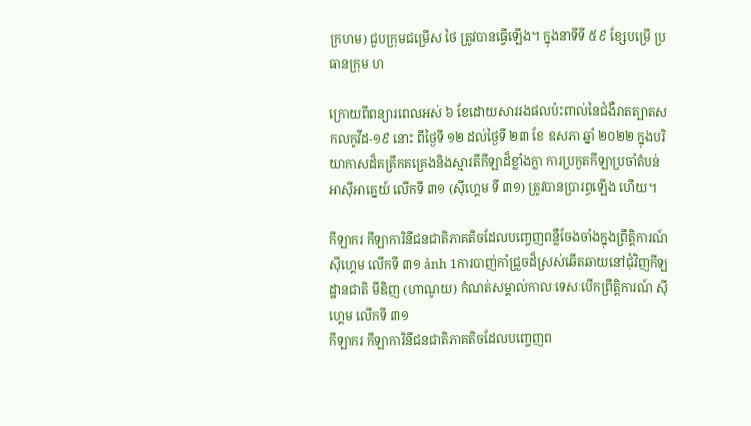ក្រហម) ជួបក្រុមជម្រើស ថៃ ត្រូវបានធ្វើឡើង។ ក្នុងនាទីទី ៥៩ ខ្សែបម្រើ ប្រធានក្រុម ហ

ក្រោយពីពន្យារពេលអស់ ៦ ខែដោយសាររងផលប៉ះពាល់នៃជំងឺរាតត្បាតសកលកូវីដ-១៩ នោះ ពីថ្ងៃទី ១២ ដល់ថ្ងៃទី ២៣ ខែ ឧសភា ឆ្នាំ ២០២២ ក្នុងបរិយាកាសដ៏គគ្រឹកគគ្រេងនិងស្មារតីកីឡាដ៏ខ្លាំងក្លា ការប្រកួតកីឡាប្រចាំតំបន់ អាស៊ីអាគ្នេយ៍ លើកទី ៣១ (ស៊ីហ្គេម ទី ៣១) ត្រូវបានប្រារព្ធឡើង ហើយ។

កីឡាករ កីឡាការិនីជនជាតិភាគតិចដែលបញ្ចេញពន្លឺចែងចាំងក្នុងព្រឹត្តិការណ៍ ស៊ីហ្គេម លើកទី ៣១ ảnh 1ការបាញ់កាំជ្រួចដ៏ស្រស់ឆើតឆាយនៅជុំវិញកីឡដ្ឋានជាតិ មីឌិញ (ហាណូយ) កំណត់សម្គាល់កាលៈទេសៈបើកព្រឹត្តិការណ៍ ស៊ីហ្គេម លើកទី ៣១
កីឡាករ កីឡាការិនីជនជាតិភាគតិចដែលបញ្ចេញព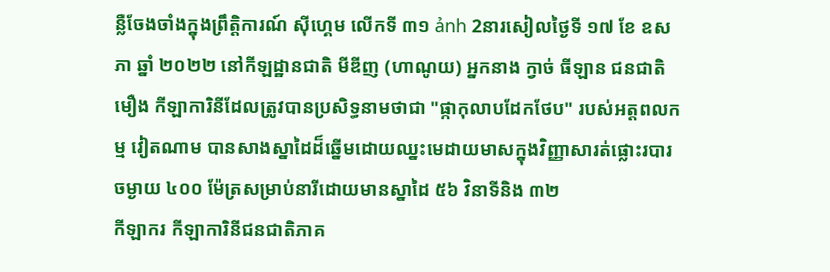ន្លឺចែងចាំងក្នុងព្រឹត្តិការណ៍ ស៊ីហ្គេម លើកទី ៣១ ảnh 2នារសៀលថ្ងៃទី ១៧ ខែ ឧសភា ឆ្នាំ ២០២២ នៅកីឡដ្ឋានជាតិ មីឌីញ (ហាណូយ) អ្នកនាង ក្វាច់ ធីឡាន ជនជាតិ មឿង កីឡាការិនីដែលត្រូវបានប្រសិទ្ធនាមថាជា "ផ្កាកុលាបដែកថែប" របស់អត្តពលកម្ម វៀតណាម បានសាងស្នាដៃដ៏ឆ្នើមដោយឈ្នះមេដាយមាសក្នុងវិញ្ញាសារត់ផ្លោះរបារចម្ងាយ ៤០០ ម៉ែត្រសម្រាប់នារីដោយមានស្នាដៃ ៥៦ វិនាទីនិង ៣២
កីឡាករ កីឡាការិនីជនជាតិភាគ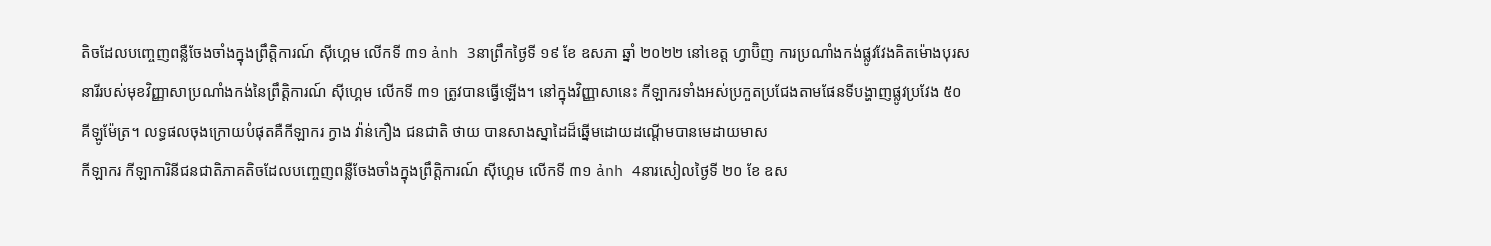តិចដែលបញ្ចេញពន្លឺចែងចាំងក្នុងព្រឹត្តិការណ៍ ស៊ីហ្គេម លើកទី ៣១ ảnh 3នាព្រឹកថ្ងៃទី ១៩ ខែ ឧសភា ឆ្នាំ ២០២២ នៅខេត្ត ហ្វាប៊ិញ ការប្រណាំងកង់ផ្លូវវែងគិតម៉ោងបុរសនារីរបស់មុខវិញ្ញាសាប្រណាំងកង់នៃព្រឹត្តិការណ៍ ស៊ីហ្គេម លើកទី ៣១ ត្រូវបានធ្វើឡើង។ នៅក្នុងវិញ្ញាសានេះ កីឡាករទាំងអស់ប្រកួតប្រជែងតាមផែនទីបង្ហាញផ្លូវប្រវែង ៥០ គីឡូម៉ែត្រ។ លទ្ធផលចុងក្រោយបំផុតគឺកីឡាករ ក្វាង វ៉ាន់កឿង ជនជាតិ ថាយ បានសាងស្នាដៃដ៏ឆ្នើមដោយដណ្តើមបានមេដាយមាស
កីឡាករ កីឡាការិនីជនជាតិភាគតិចដែលបញ្ចេញពន្លឺចែងចាំងក្នុងព្រឹត្តិការណ៍ ស៊ីហ្គេម លើកទី ៣១ ảnh 4នារសៀលថ្ងៃទី ២០ ខែ ឧស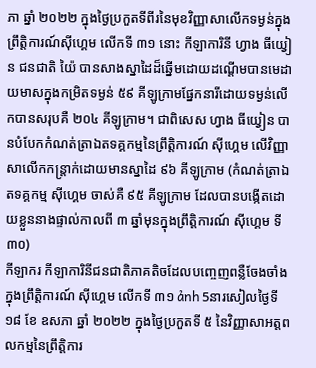ភា ឆ្នាំ ២០២២ ក្នុងថ្ងៃប្រកួតទីពីរនៃមុខវិញ្ញាសាលើកទម្ងន់ក្នុងព្រឹត្តិការណ៍ស៊ីហ្គេម លើកទី ៣១ នោះ កីឡាការិនី ហ្វាង ធីយ្វៀន ជនជាតិ យ៉ៃ បានសាងស្នាដៃដ៏ឆ្នើមដោយដណ្ដើមបានមេដាយមាសក្នុងកម្រិតទម្ងន់ ៥៩ គីឡូក្រាមផ្នែកនារីដោយទម្ងន់លើកបានសរុបគឺ ២០៤ គីឡូក្រាម។ ជាពិសេស ហ្វាង ធីយ្វៀន បានបំបែកកំណត់ត្រាឯតទគ្គកម្មនៃព្រឹត្តិការណ៍ ស៊ីហ្គេម លើវិញ្ញាសាលើកកន្ត្រាក់ដោយមានស្នាដៃ ៩៦ គីឡូក្រាម (កំណត់ត្រាឯតទគ្គកម្ម ស៊ីហ្គេម ចាស់គឺ ៩៥ គីឡូក្រាម ដែលបានបង្កើតដោយខ្លួននាងផ្ទាល់កាលពី ៣ ឆ្នាំមុនក្នុងព្រឹត្តិការណ៍ ស៊ីហ្គេម ទី ៣០)
កីឡាករ កីឡាការិនីជនជាតិភាគតិចដែលបញ្ចេញពន្លឺចែងចាំងក្នុងព្រឹត្តិការណ៍ ស៊ីហ្គេម លើកទី ៣១ ảnh 5នារសៀលថ្ងៃទី ១៨ ខែ ឧសភា ឆ្នាំ ២០២២ ក្នុងថ្ងៃប្រកួតទី ៥ នៃវិញ្ញាសាអត្តពលកម្មនៃព្រឹត្តិការ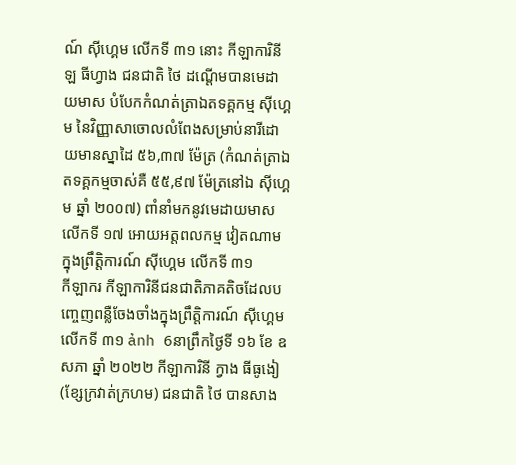ណ៍ ស៊ីហ្គេម លើកទី ៣១ នោះ កីឡាការិនី ឡ ធីហ្វាង ជនជាតិ ថៃ ដណ្តើមបានមេដាយមាស បំបែកកំណត់ត្រាឯតទគ្គកម្ម ស៊ីហ្គេម នៃវិញ្ញាសាចោលលំពែងសម្រាប់នារីដោយមានស្នាដៃ ៥៦,៣៧ ម៉ែត្រ (កំណត់ត្រាឯតទគ្គកម្មចាស់គឺ ៥៥,៩៧ ម៉ែត្រនៅឯ ស៊ីហ្គេម ឆ្នាំ ២០០៧) ពាំនាំមកនូវមេដាយមាសលើកទី ១៧ អោយអត្តពលកម្ម វៀតណាម ក្នុងព្រឹត្តិការណ៍ ស៊ីហ្គេម លើកទី ៣១
កីឡាករ កីឡាការិនីជនជាតិភាគតិចដែលបញ្ចេញពន្លឺចែងចាំងក្នុងព្រឹត្តិការណ៍ ស៊ីហ្គេម លើកទី ៣១ ảnh 6នាព្រឹកថ្ងៃទី ១៦ ខែ ឧសភា ឆ្នាំ ២០២២ កីឡាការិនី ក្វាង ធីធូងៀ (ខ្សែក្រវាត់ក្រហម) ជនជាតិ ថៃ បានសាង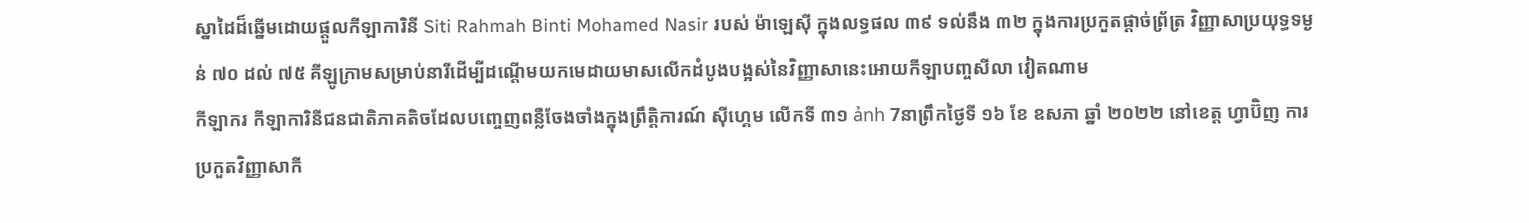ស្នាដៃដ៏ឆ្នើមដោយផ្តួលកីឡាការិនី Siti Rahmah Binti Mohamed Nasir របស់ ម៉ាឡេស៊ី ក្នុងលទ្ធផល ៣៩ ទល់នឹង ៣២ ក្នុងការប្រកួតផ្តាច់ព្រ័ត្រ វិញ្ញាសាប្រយុទ្ធទម្ងន់ ៧០ ដល់ ៧៥ គីឡូក្រាមសម្រាប់នារីដើម្បីដណ្តើមយកមេដាយមាសលើកដំបូងបង្អស់នៃវិញ្ញាសានេះអោយកីឡាបញ្ចសីលា វៀតណាម
កីឡាករ កីឡាការិនីជនជាតិភាគតិចដែលបញ្ចេញពន្លឺចែងចាំងក្នុងព្រឹត្តិការណ៍ ស៊ីហ្គេម លើកទី ៣១ ảnh 7នាព្រឹកថ្ងៃទី ១៦ ខែ ឧសភា ឆ្នាំ ២០២២ នៅខេត្ត ហ្វាប៊ិញ ការប្រកួតវិញ្ញាសាកី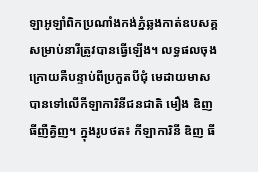ឡាអូឡាំពិកប្រណាំងកង់ភ្នំឆ្លងកាត់ឧបសគ្គសម្រាប់នារីត្រូវបានធ្វើឡើង។ លទ្ធផលចុងក្រោយគឺបន្ទាប់ពីប្រកួតបីជុំ មេដាយមាសបានទៅលើកីឡាការិនីជនជាតិ មឿង ឌិញ ធីញឺគិ្វញ។ ក្នុងរូបថត៖ កីឡាការិនី ឌិញ ធី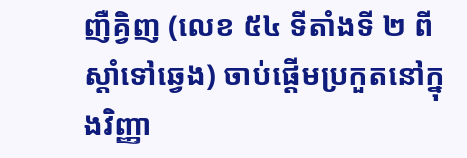ញឺគិ្វញ (លេខ ៥៤ ទីតាំងទី ២ ពីស្តាំទៅឆ្វេង) ចាប់ផ្តើមប្រកួតនៅក្នុងវិញ្ញា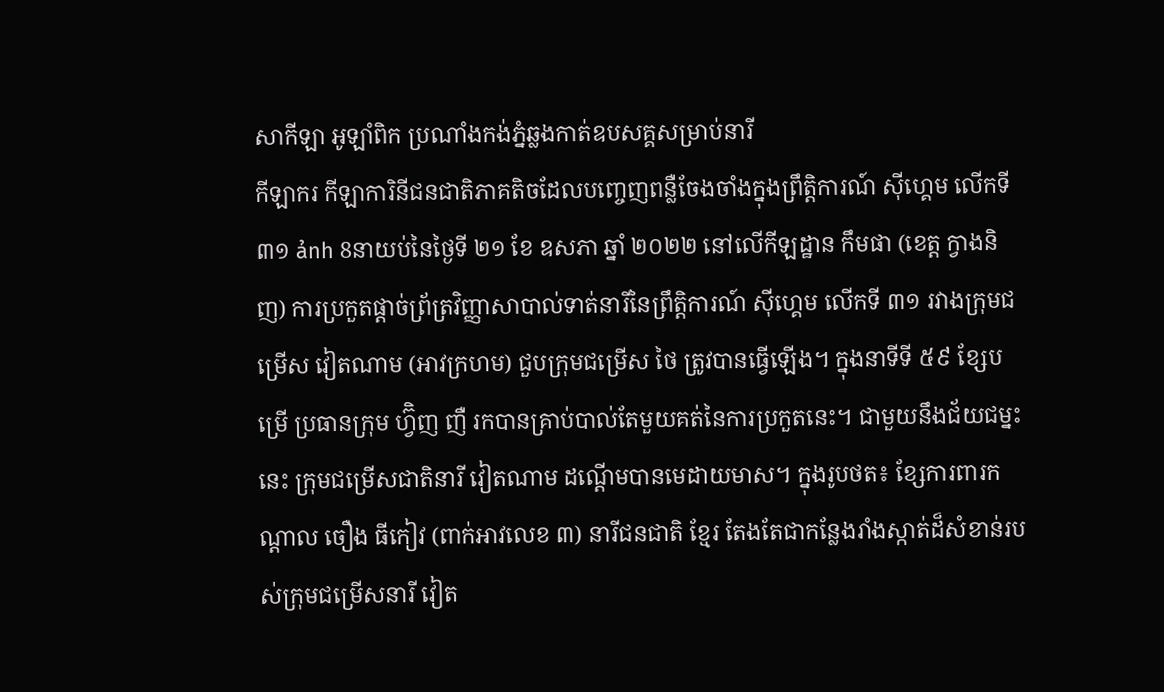សាកីឡា អូឡាំពិក ប្រណាំងកង់ភ្នំឆ្លងកាត់ឧបសគ្គសម្រាប់នារី
កីឡាករ កីឡាការិនីជនជាតិភាគតិចដែលបញ្ចេញពន្លឺចែងចាំងក្នុងព្រឹត្តិការណ៍ ស៊ីហ្គេម លើកទី ៣១ ảnh 8នាយប់នៃថ្ងៃទី ២១ ខែ ឧសភា ឆ្នាំ ២០២២ នៅលើកីឡដ្ឋាន កឹមផា (ខេត្ត ក្វាងនិញ) ការប្រកួតផ្តាច់ព្រ័ត្រវិញ្ញាសាបាល់ទាត់នារីនៃព្រឹត្តិការណ៍ ស៊ីហ្គេម លើកទី ៣១ រវាងក្រុមជម្រើស វៀតណាម (អាវក្រហម) ជួបក្រុមជម្រើស ថៃ ត្រូវបានធ្វើឡើង។ ក្នុងនាទីទី ៥៩ ខ្សែបម្រើ ប្រធានក្រុម ហ្វ៊ិញ ញឺ រកបានគ្រាប់បាល់តែមួយគត់នៃការប្រកួតនេះ។ ជាមួយនឹងជ័យជម្នះនេះ ក្រុមជម្រើសជាតិនារី វៀតណាម ដណ្តើមបានមេដាយមាស។ ក្នុងរូបថត៖ ខ្សែការពារកណ្តាល ចឿង ធីកៀវ (ពាក់អាវលេខ ៣) នារីជនជាតិ ខ្មែរ តែងតែជាកន្លែងរាំងស្កាត់ដ៏សំខាន់របស់ក្រុមជម្រើសនារី វៀត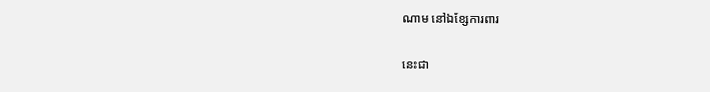ណាម នៅឯខ្សែការពារ

នេះជា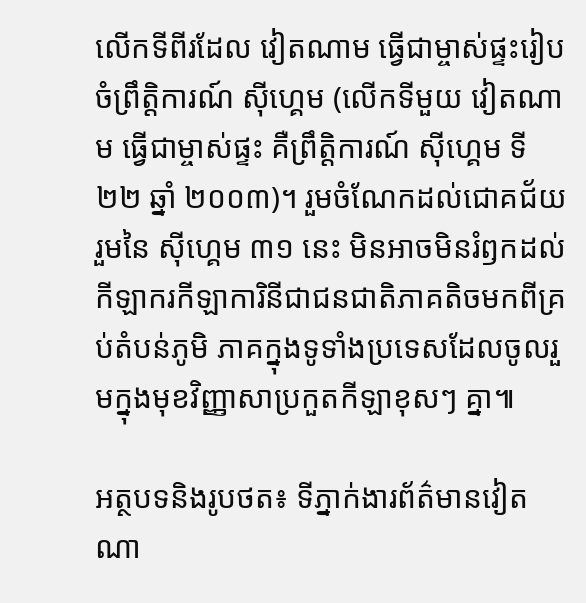លើកទីពីរដែល វៀតណាម ធ្វើជាម្ចាស់ផ្ទះរៀបចំព្រឹត្តិការណ៍ ស៊ីហ្គេម (លើកទីមួយ វៀតណាម ធ្វើជាម្ចាស់ផ្ទះ គឺព្រឹត្តិការណ៍ ស៊ីហ្គេម ទី ២២ ឆ្នាំ ២០០៣)។ រួមចំណែកដល់ជោគជ័យរួមនៃ ស៊ីហ្គេម ៣១ នេះ មិនអាចមិនរំឭកដល់កីឡាករកីឡាការិនីជាជនជាតិភាគតិចមកពីគ្រប់តំបន់ភូមិ ភាគក្នុងទូទាំងប្រទេសដែលចូលរួមក្នុងមុខវិញ្ញាសាប្រកួតកីឡាខុសៗ គ្នា៕

អត្ថបទនិងរូបថត៖ ទីភ្នាក់ងារព័ត៌មានវៀតណា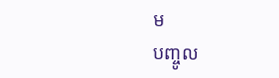ម
បញ្ចូល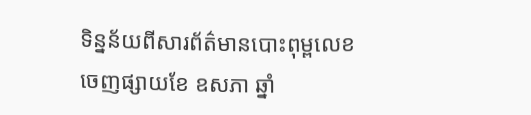ទិន្នន័យពីសារព័ត៌មានបោះពុម្ពលេខចេញផ្សាយខែ ឧសភា ឆ្នាំ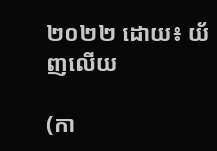២០២២ ដោយ៖ យ័ញលើយ

(កា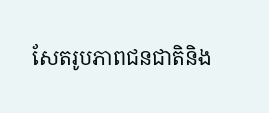សែតរូបភាពជនជាតិនិង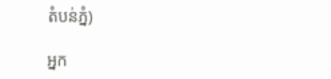តំបន់ភ្នំ)

អ្នក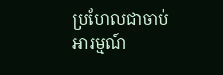ប្រហែលជាចាប់អារម្មណ៍